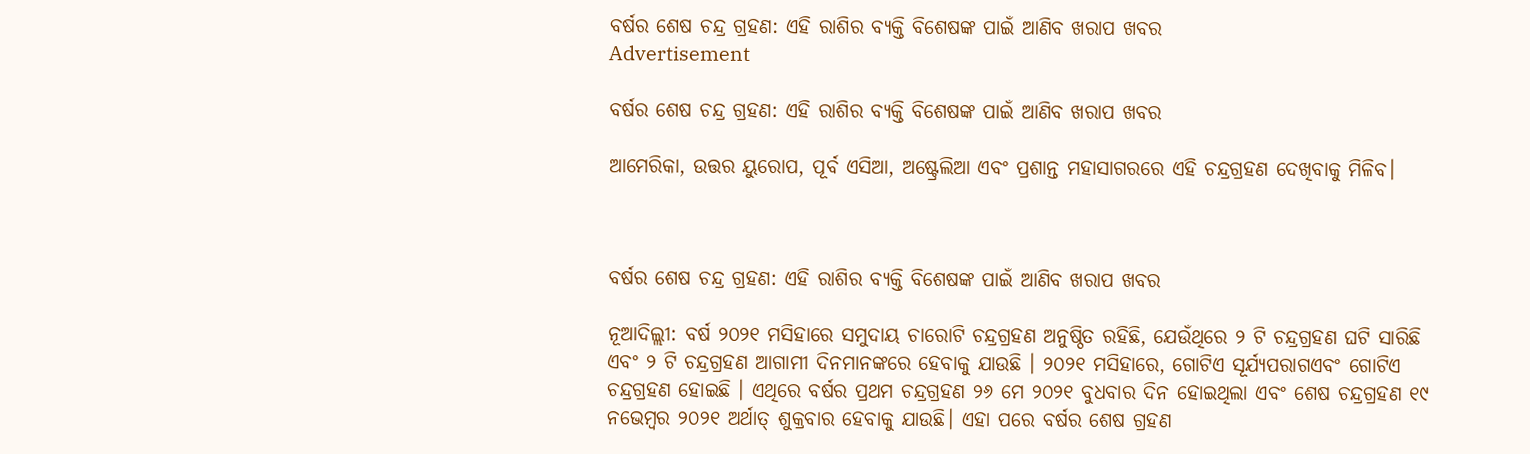ବର୍ଷର ଶେଷ ଚନ୍ଦ୍ର ଗ୍ରହଣ: ଏହି ରାଶିର ବ୍ୟକ୍ତି ବିଶେଷଙ୍କ ପାଇଁ ଆଣିବ ଖରାପ ଖବର
Advertisement

ବର୍ଷର ଶେଷ ଚନ୍ଦ୍ର ଗ୍ରହଣ: ଏହି ରାଶିର ବ୍ୟକ୍ତି ବିଶେଷଙ୍କ ପାଇଁ ଆଣିବ ଖରାପ ଖବର

ଆମେରିକା, ଉତ୍ତର ୟୁରୋପ, ପୂର୍ବ ଏସିଆ, ଅଷ୍ଟ୍ରେଲିଆ ଏବଂ ପ୍ରଶାନ୍ତ ମହାସାଗରରେ ଏହି ଚନ୍ଦ୍ରଗ୍ରହଣ ଦେଖିବାକୁ ମିଳିବ।



ବର୍ଷର ଶେଷ ଚନ୍ଦ୍ର ଗ୍ରହଣ: ଏହି ରାଶିର ବ୍ୟକ୍ତି ବିଶେଷଙ୍କ ପାଇଁ ଆଣିବ ଖରାପ ଖବର

ନୂଆଦିଲ୍ଲୀ: ବର୍ଷ ୨୦୨୧ ମସିହାରେ ସମୁଦାୟ ଚାରୋଟି ଚନ୍ଦ୍ରଗ୍ରହଣ ଅନୁଷ୍ଠିତ ରହିଛି, ଯେଉଁଥିରେ ୨ ଟି ଚନ୍ଦ୍ରଗ୍ରହଣ ଘଟି ସାରିଛି ଏବଂ ୨ ଟି ଚନ୍ଦ୍ରଗ୍ରହଣ ଆଗାମୀ ଦିନମାନଙ୍କରେ ହେବାକୁ ଯାଉଛି । ୨୦୨୧ ମସିହାରେ, ଗୋଟିଏ ସୂର୍ଯ୍ୟପରାଗଏବଂ ଗୋଟିଏ ଚନ୍ଦ୍ରଗ୍ରହଣ ହୋଇଛି । ଏଥିରେ ବର୍ଷର ପ୍ରଥମ ଚନ୍ଦ୍ରଗ୍ରହଣ ୨୬ ମେ ୨୦୨୧ ବୁଧବାର ଦିନ ହୋଇଥିଲା ଏବଂ ଶେଷ ଚନ୍ଦ୍ରଗ୍ରହଣ ୧୯ ନଭେମ୍ବର ୨୦୨୧ ଅର୍ଥାତ୍ ଶୁକ୍ରବାର ହେବାକୁ ଯାଉଛି। ଏହା ପରେ ବର୍ଷର ଶେଷ ଗ୍ରହଣ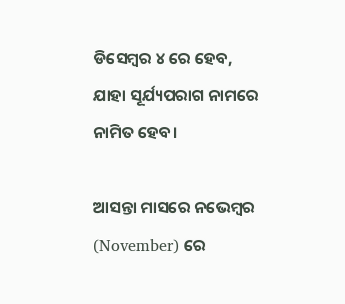ଡିସେମ୍ବର ୪ ରେ ହେବ, ଯାହା ସୂର୍ଯ୍ୟପରାଗ ନାମରେ ନାମିତ ହେବ।

ଆସନ୍ତା ମାସରେ ନଭେମ୍ବର (November) ରେ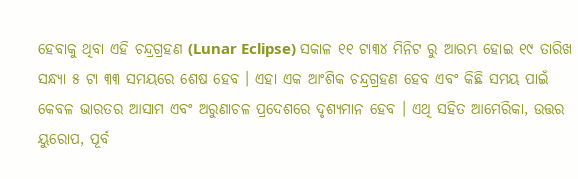ହେବାକୁ ଥିବା ଏହି ଚନ୍ଦ୍ରଗ୍ରହଣ (Lunar Eclipse) ସକାଳ ୧୧ ଟା୩୪ ମିନିଟ ରୁ ଆରମ୍ଭ ହୋଇ ୧୯ ତାରିଖ ସନ୍ଧ୍ୟା ୫ ଟା ୩୩ ସମୟରେ ଶେଷ ହେବ । ଏହା ଏକ ଆଂଶିକ ଚନ୍ଦ୍ରଗ୍ରହଣ ହେବ ଏବଂ କିଛି ସମୟ ପାଇଁ କେବଳ ଭାରତର ଆସାମ ଏବଂ ଅରୁଣାଚଳ ପ୍ରଦେଶରେ ଦୃଶ୍ୟମାନ ହେବ । ଏଥି ସହିତ ଆମେରିକା, ଉତ୍ତର ୟୁରୋପ, ପୂର୍ବ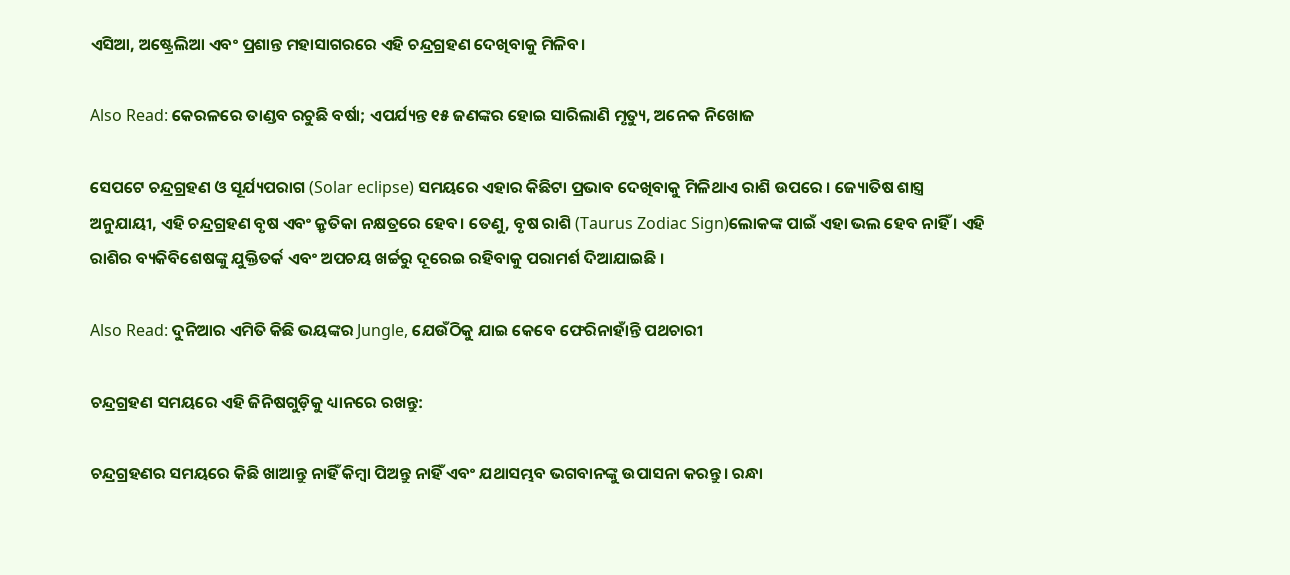ଏସିଆ, ଅଷ୍ଟ୍ରେଲିଆ ଏବଂ ପ୍ରଶାନ୍ତ ମହାସାଗରରେ ଏହି ଚନ୍ଦ୍ରଗ୍ରହଣ ଦେଖିବାକୁ ମିଳିବ।

Also Read: କେରଳରେ ତାଣ୍ଡବ ରଚୁଛି ବର୍ଷା; ଏପର୍ଯ୍ୟନ୍ତ ୧୫ ଜଣଙ୍କର ହୋଇ ସାରିଲାଣି ମୃତ୍ୟୁ, ଅନେକ ନିଖୋଜ

ସେପଟେ ଚନ୍ଦ୍ରଗ୍ରହଣ ଓ ସୂର୍ଯ୍ୟପରାଗ (Solar eclipse) ସମୟରେ ଏହାର କିଛିଟା ପ୍ରଭାବ ଦେଖିବାକୁ ମିଳିଥାଏ ରାଶି ଉପରେ । ଜ୍ୟୋତିଷ ଶାସ୍ତ୍ର ଅନୁଯାୟୀ, ଏହି ଚନ୍ଦ୍ରଗ୍ରହଣ ବୃଷ ଏବଂ କ୍ରୃତିକା ନକ୍ଷତ୍ରରେ ହେବ। ତେଣୁ, ବୃଷ ରାଶି (Taurus Zodiac Sign)ଲୋକଙ୍କ ପାଇଁ ଏହା ଭଲ ହେବ ନାହିଁ । ଏହି ରାଶିର ବ୍ୟକିବିଶେଷଙ୍କୁ ଯୁକ୍ତିତର୍କ ଏବଂ ଅପଚୟ ଖର୍ଚ୍ଚରୁ ଦୂରେଇ ରହିବାକୁ ପରାମର୍ଶ ଦିଆଯାଇଛି ।

Also Read: ଦୁନିଆର ଏମିତି କିଛି ଭୟଙ୍କର Jungle, ଯେଉଁଠିକୁ ଯାଇ କେବେ ଫେରିନାହାଁନ୍ତି ପଥଚାରୀ

ଚନ୍ଦ୍ରଗ୍ରହଣ ସମୟରେ ଏହି ଜିନିଷଗୁଡ଼ିକୁ ଧ୍ୟାନରେ ରଖନ୍ତୁ:

ଚନ୍ଦ୍ରଗ୍ରହଣର ସମୟରେ କିଛି ଖାଆନ୍ତୁ ନାହିଁ କିମ୍ବା ପିଅନ୍ତୁ ନାହିଁ ଏବଂ ଯଥାସମ୍ଭବ ଭଗବାନଙ୍କୁ ଉପାସନା କରନ୍ତୁ। ରନ୍ଧା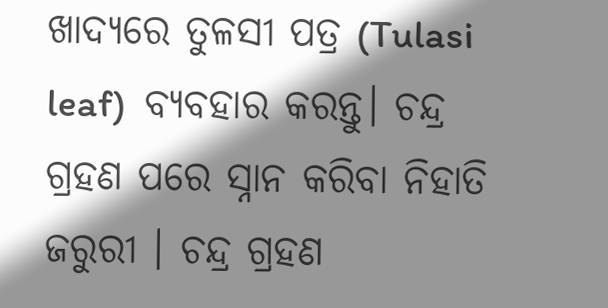ଖାଦ୍ୟରେ ତୁଳସୀ ପତ୍ର (Tulasi leaf)  ବ୍ୟବହାର କରନ୍ତୁ। ଚନ୍ଦ୍ର ଗ୍ରହଣ ପରେ ସ୍ନାନ କରିବା ନିହାତି ଜରୁରୀ । ଚନ୍ଦ୍ର ଗ୍ରହଣ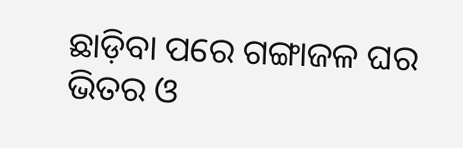ଛାଡ଼ିବା ପରେ ଗଙ୍ଗାଜଳ ଘର ଭିତର ଓ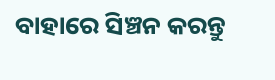ବାହାରେ ସିଞ୍ଚନ କରନ୍ତୁ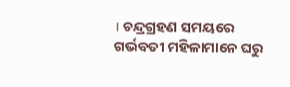। ଚନ୍ଦ୍ରଗ୍ରହଣ ସମୟରେ ଗର୍ଭବତୀ ମହିଳାମାନେ ଘରୁ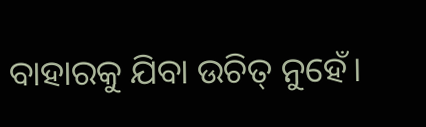ବାହାରକୁ ଯିବା ଉଚିତ୍ ନୁହେଁ।